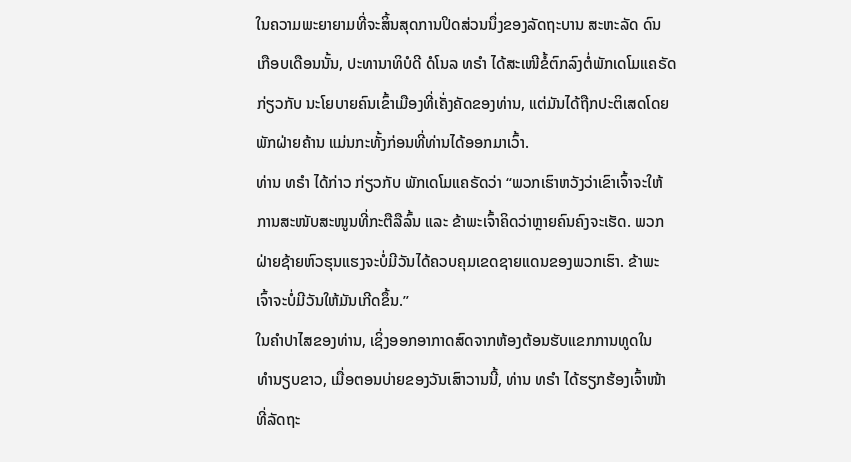ໃນຄວາມພະຍາຍາມທີ່ຈະສິ້ນສຸດການປິດສ່ວນນຶ່ງຂອງລັດຖະບານ ສະຫະລັດ ດົນ
ເກືອບເດືອນນັ້ນ, ປະທານາທິບໍດີ ດໍໂນລ ທຣຳ ໄດ້ສະເໜີຂໍ້ຕົກລົງຕໍ່ພັກເດໂມແຄຣັດ
ກ່ຽວກັບ ນະໂຍບາຍຄົນເຂົ້າເມືອງທີ່ເຄັ່ງຄັດຂອງທ່ານ, ແຕ່ມັນໄດ້ຖືກປະຕິເສດໂດຍ
ພັກຝ່າຍຄ້ານ ແມ່ນກະທັ້ງກ່ອນທີ່ທ່ານໄດ້ອອກມາເວົ້າ.
ທ່ານ ທຣຳ ໄດ້ກ່າວ ກ່ຽວກັບ ພັກເດໂມແຄຣັດວ່າ “ພວກເຮົາຫວັງວ່າເຂົາເຈົ້າຈະໃຫ້
ການສະໜັບສະໜູນທີ່ກະຕືລືລົ້ນ ແລະ ຂ້າພະເຈົ້າຄິດວ່າຫຼາຍຄົນຄົງຈະເຮັດ. ພວກ
ຝ່າຍຊ້າຍຫົວຮຸນແຮງຈະບໍ່ມີວັນໄດ້ຄວບຄຸມເຂດຊາຍແດນຂອງພວກເຮົາ. ຂ້າພະ
ເຈົ້າຈະບໍ່ມີວັນໃຫ້ມັນເກີດຂຶ້ນ.”
ໃນຄຳປາໄສຂອງທ່ານ, ເຊິ່ງອອກອາກາດສົດຈາກຫ້ອງຕ້ອນຮັບແຂກການທູດໃນ
ທຳນຽບຂາວ, ເມື່ອຕອນບ່າຍຂອງວັນເສົາວານນີ້, ທ່ານ ທຣຳ ໄດ້ຮຽກຮ້ອງເຈົ້າໜ້າ
ທີ່ລັດຖະ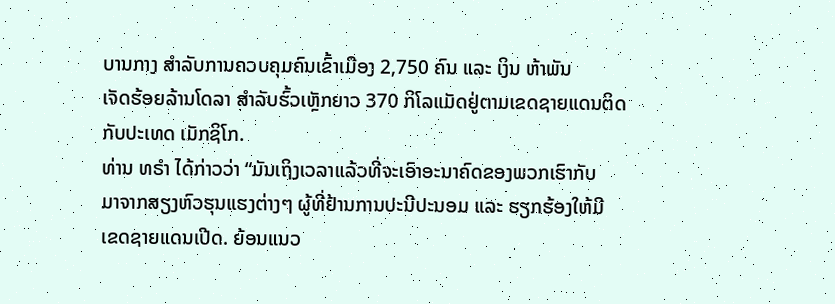ບານກາງ ສຳລັບການຄວບຄຸມຄົນເຂົ້າເມືອງ 2,750 ຄົນ ແລະ ເງິນ ຫ້າພັນ
ເຈັດຮ້ອຍລ້ານໂດລາ ສຳລັບຮົ້ວເຫຼັກຍາວ 370 ກິໂລແມັດຢູ່ຕາມເຂດຊາຍແດນຕິດ
ກັບປະເທດ ເມັກຊິໂກ.
ທ່ານ ທຣຳ ໄດ້ກ່າວວ່າ “ມັນເຖິງເວລາແລ້ວທີ່ຈະເອົາອະນາຄົດຂອງພວກເຮົາກັບ
ມາຈາກສຽງຫົວຮຸນແຮງຕ່າງໆ ຜູ້ທີ່ຢ້ານການປະນີປະນອມ ແລະ ຮຽກຮ້ອງໃຫ້ມີ
ເຂດຊາຍແດນເປີດ. ຍ້ອນແນວ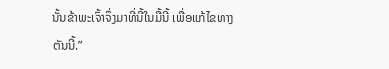ນັ້ນຂ້າພະເຈົ້າຈຶ່ງມາທີ່ນີ້ໃນມື້ນີ້ ເພື່ອແກ້ໄຂທາງ
ຕັນນີ້.”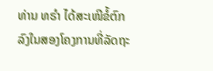ທ່ານ ທຣຳ ໄດ້ສະເໜີຂໍ້ຕົກລົງໃນສອງໂຄງການທີ່ລັດຖະ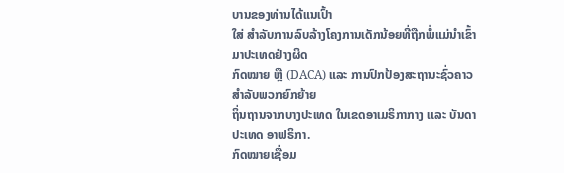ບານຂອງທ່ານໄດ້ແນເປົ້າ
ໃສ່ ສຳລັບການລົບລ້າງໂຄງການເດັກນ້ອຍທີ່ຖືກພໍ່ແມ່ນຳເຂົ້າມາປະເທດຢ່າງຜິດ
ກົດໝາຍ ຫຼື (DACA) ແລະ ການປົກປ້ອງສະຖານະຊົ່ວຄາວ ສຳລັບພວກຍົກຍ້າຍ
ຖິ່ນຖານຈາກບາງປະເທດ ໃນເຂດອາເມຣິກາກາງ ແລະ ບັນດາປະເທດ ອາຟຣິກາ.
ກົດໝາຍເຊື່ອມ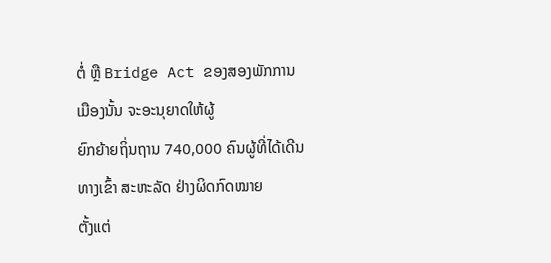ຕໍ່ ຫຼື Bridge Act ຂອງສອງພັກການເມືອງນັ້ນ ຈະອະນຸຍາດໃຫ້ຜູ້
ຍົກຍ້າຍຖິ່ນຖານ 740,000 ຄົນຜູ້ທີ່ໄດ້ເດີນທາງເຂົ້າ ສະຫະລັດ ຢ່າງຜິດກົດໝາຍ
ຕັ້ງແຕ່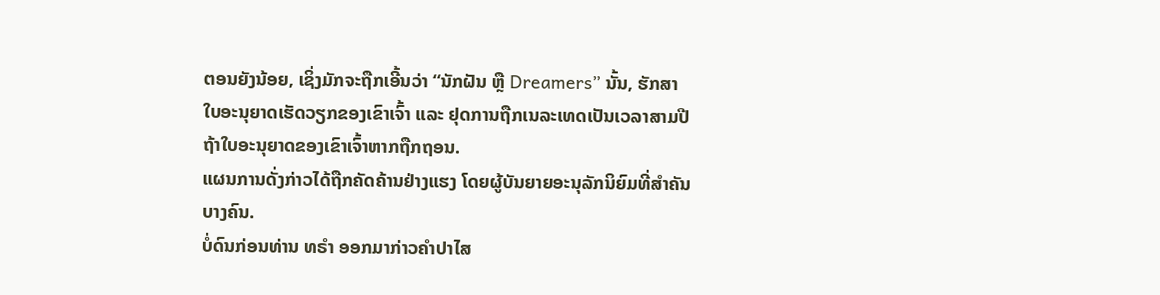ຕອນຍັງນ້ອຍ, ເຊິ່ງມັກຈະຖືກເອີ້ນວ່າ “ນັກຝັນ ຫຼື Dreamers” ນັ້ນ, ຮັກສາ
ໃບອະນຸຍາດເຮັດວຽກຂອງເຂົາເຈົ້າ ແລະ ຢຸດການຖືກເນລະເທດເປັນເວລາສາມປີ
ຖ້າໃບອະນຸຍາດຂອງເຂົາເຈົ້າຫາກຖືກຖອນ.
ແຜນການດັ່ງກ່າວໄດ້ຖືກຄັດຄ້ານຢ່າງແຮງ ໂດຍຜູ້ບັນຍາຍອະນຸລັກນິຍົມທີ່ສຳຄັນ
ບາງຄົນ.
ບໍ່ດົນກ່ອນທ່ານ ທຣຳ ອອກມາກ່າວຄຳປາໄສ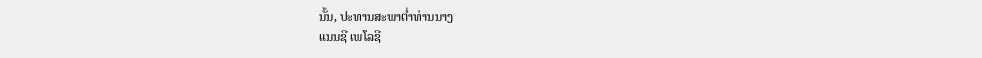ນັ້ນ, ປະທານສະພາຕ່ຳທ່ານນາງ
ແນນຊີ ເພໂລຊີ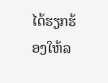ໄດ້ຮຽກຮ້ອງໃຫ້ລ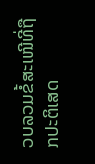ວບລວມຂໍ້ສະເໜີທີ່ຖືກປະຕິເສດ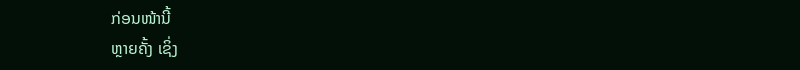ກ່ອນໜ້ານີ້
ຫຼາຍຄັ້ງ ເຊິ່ງ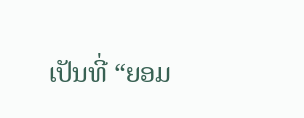ເປັນທີ່ “ຍອມ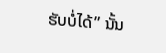ຮັບບໍ່ໄດ້” ນັ້ນ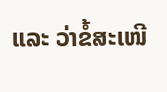ແລະ ວ່າຂໍ້ສະເໜີ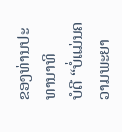ຂອງທ່ານປະທານາທິ
ບໍດີ “ບໍ່ແມ່ນຄວາມພະຍາ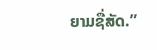ຍາມຊື່ສັດ.”